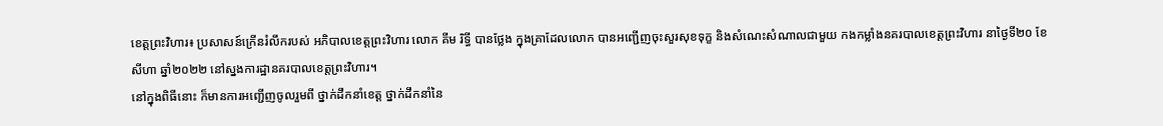ខេត្តព្រះវិហារ៖ ប្រសាសន៍ក្រើនរំលឹករបស់ អភិបាលខេត្តព្រះវិហារ លោក គីម រិទ្ធី បានថ្លែង ក្នុងគ្រាដែលលោក បានអញ្ជើញចុះសួរសុខទុក្ខ និងសំណេះសំណាលជាមួយ កងកម្លាំងនគរបាលខេត្តព្រះវិហារ នាថ្ងៃទី២០ ខែសីហា ឆ្នាំ២០២២ នៅស្នងការដ្ឋានគរបាលខេត្តព្រះវិហារ។
នៅក្នុងពិធីនោះ ក៏មានការអញ្ជើញចូលរួមពី ថ្នាក់ដឹកនាំខេត្ត ថ្នាក់ដឹកនាំនៃ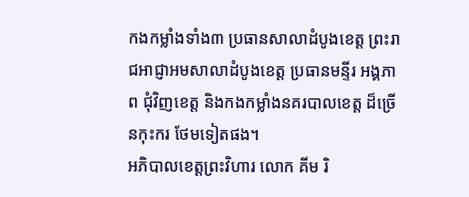កងកម្លាំងទាំង៣ ប្រធានសាលាដំបូងខេត្ត ព្រះរាជអាជ្ញាអមសាលាដំបូងខេត្ត ប្រធានមន្ទីរ អង្គភាព ជុំវិញខេត្ត និងកងកម្លាំងនគរបាលខេត្ត ដ៏ច្រើនកុះករ ថែមទៀតផង។
អភិបាលខេត្តព្រះវិហារ លោក គីម រិ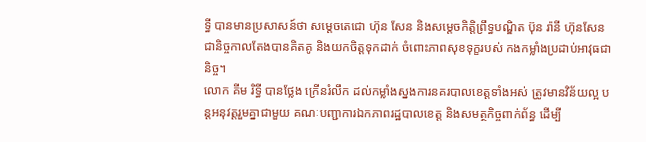ទ្ធី បានមានប្រសាសន៍ថា សម្តេចតេជោ ហ៊ុន សែន និងសម្តេចកិត្តិព្រឹទ្ធបណ្ឌិត ប៊ុន រ៉ានី ហ៊ុនសែន ជានិច្ចកាលតែងបានគិតគូ និងយកចិត្តទុកដាក់ ចំពោះភាពសុខទុក្ខរបស់ កងកម្លាំងប្រដាប់អាវុធជានិច្ច។
លោក គីម រិទ្ធី បានថ្លែង ក្រើនរំលឹក ដល់កម្លាំងស្នងការនគរបាលខេត្តទាំងអស់ ត្រូវមានវិន័យល្អ បន្តអនុវត្តរួមគ្នាជាមួយ គណៈបញ្ជាការឯកភាពរដ្ឋបាលខេត្ត និងសមត្ថកិច្ចពាក់ព័ន្ធ ដើម្បី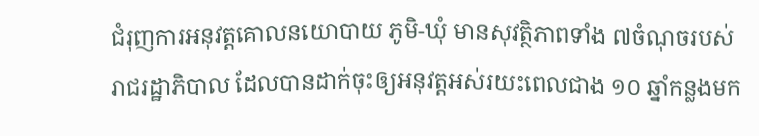ជំរុញការអនុវត្តគោលនយោបាយ ភូមិ-ឃុំ មានសុវត្ថិភាពទាំង ៧ចំណុចរបស់ រាជរដ្ឋាភិបាល ដែលបានដាក់ចុះឲ្យអនុវត្តអស់រយះពេលជាង ១០ ឆ្នាំកន្លងមក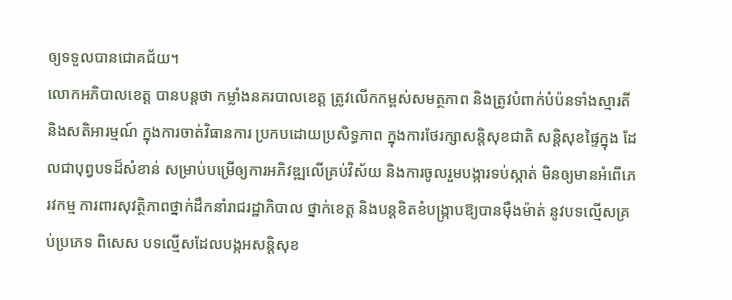ឲ្យទទួលបានជោគជ័យ។
លោកអភិបាលខេត្ត បានបន្តថា កម្លាំងនគរបាលខេត្ត ត្រូវលើកកម្ពស់សមត្ថភាព និងត្រូវបំពាក់បំប៉នទាំងស្មារតី និងសតិអារម្មណ៍ ក្នុងការចាត់វិធានការ ប្រកបដោយប្រសិទ្ធភាព ក្នុងការថែរក្សាសន្តិសុខជាតិ សន្តិសុខផ្ទៃក្នុង ដែលជាបុព្វបទដ៏សំខាន់ សម្រាប់បម្រើឲ្យការអភិវឌ្ឍលើគ្រប់វិស័យ និងការចូលរួមបង្ការទប់ស្កាត់ មិនឲ្យមានអំពើភេរវកម្ម ការពារសុវត្ថិភាពថ្នាក់ដឹកនាំរាជរដ្ឋាភិបាល ថ្នាក់ខេត្ត និងបន្តខិតខំបង្រ្កាបឱ្យបានម៉ឺងម៉ាត់ នូវបទល្មើសគ្រប់ប្រភេទ ពិសេស បទល្មើសដែលបង្កអសន្តិសុខ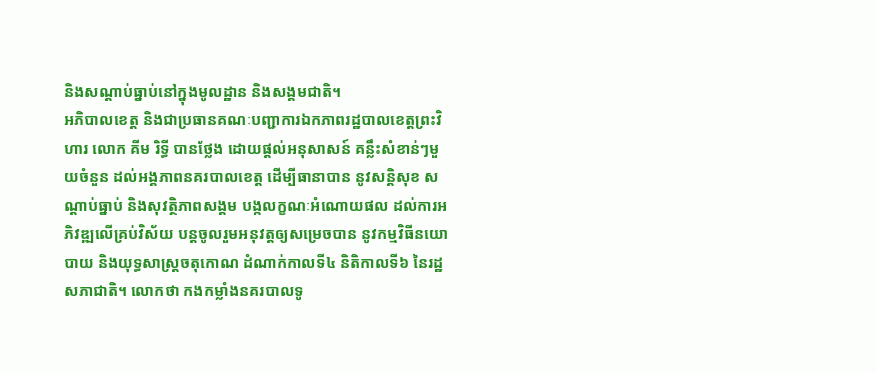និងសណ្ដាប់ធ្នាប់នៅក្នុងមូលដ្ឋាន និងសង្គមជាតិ។
អភិបាលខេត្ត និងជាប្រធានគណៈបញ្ជាការឯកភាពរដ្ឋបាលខេត្តព្រះវិហារ លោក គីម រិទ្ធី បានថ្លែង ដោយផ្តល់អនុសាសន៍ គន្លឹះសំខាន់ៗមួយចំនួន ដល់អង្គភាពនគរបាលខេត្ត ដើម្បីធានាបាន នូវសន្តិសុខ សណ្តាប់ធ្នាប់ និងសុវត្ថិភាពសង្គម បង្កលក្ខណៈអំណោយផល ដល់ការអភិវឌ្ឍលើគ្រប់វិស័យ បន្តចូលរួមអនុវត្តឲ្យសម្រេចបាន នូវកម្មវិធីនយោបាយ និងយុទ្ធសាស្ត្រចតុកោណ ដំណាក់កាលទី៤ និតិកាលទី៦ នៃរដ្ឋសភាជាតិ។ លោកថា កងកម្លាំងនគរបាលទូ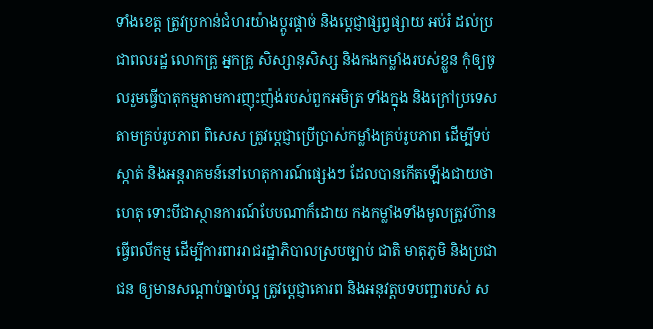ទាំងខេត្ត ត្រូវប្រកាន់ជំហរយ៉ាងប្ដូរផ្ដាច់ និងប្ដេជ្ញាផ្សព្វផ្សាយ អប់រំ ដល់ប្រជាពលរដ្ឋ លោកគ្រូ អ្នកគ្រូ សិស្សានុសិស្ស និងកងកម្លាំងរបស់ខ្លួន កុំឲ្យចូលរួមធ្វើបាតុកម្មតាមការញុះញ៉ង់របស់ពួកអមិត្រ ទាំងក្នុង និងក្រៅប្រទេស តាមគ្រប់រូបភាព ពិសេស ត្រូវប្ដេជ្ញាប្រើប្រាស់កម្លាំងគ្រប់រូបភាព ដើម្បីទប់ស្កាត់ និងអន្តរាគមន៍នៅហេតុការណ៍ផ្សេងៗ ដែលបានកើតឡើងជាយថាហេតុ ទោះបីជាស្ថានការណ៍បែបណាក៏ដោយ កងកម្លាំងទាំងមូលត្រូវហ៊ានធ្វើពលីកម្ម ដើម្បីការពាររាជរដ្ឋាភិបាលស្របច្បាប់ ជាតិ មាតុភូមិ និងប្រជាជន ឲ្យមានសណ្តាប់ធ្នាប់ល្អ ត្រូវប្ដេជ្ញាគោរព និងអនុវត្តបទបញ្ជារបស់ ស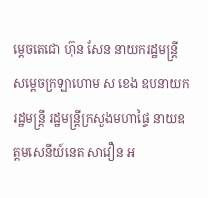ម្តេចតេជោ ហ៊ុន សែន នាយករដ្ឋមន្រ្តី សម្ដេចក្រឡាហោម ស ខេង ឧបនាយករដ្ឋមន្ត្រី រដ្ឋមន្ត្រីក្រសួងមហាផ្ទៃ នាយឧត្តមសេនីយ៍នេត សាវឿន អ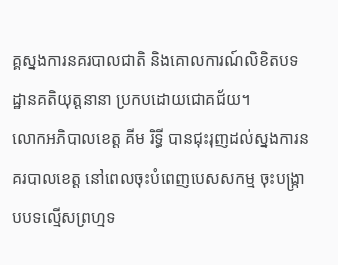គ្គស្នងការនគរបាលជាតិ និងគោលការណ៍លិខិតបទដ្ឋានគតិយុត្តនានា ប្រកបដោយជោគជ័យ។
លោកអភិបាលខេត្ត គីម រិទ្ធី បានជុះរុញដល់ស្នងការនគរបាលខេត្ត នៅពេលចុះបំពេញបេសសកម្ម ចុះបង្ក្រាបបទល្មើសព្រហ្មទ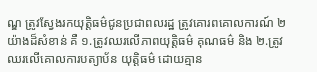ណ្ឌ ត្រូវស្វែងរកយុត្តិធម៌ជូនប្រជាពលរដ្ឋ ត្រូវគោរពគោលការណ៍ ២យ៉ាងដ៏សំខាន់ គឺ ១.ត្រូវឈរលើភាពយុត្តិធម៌ គុណធម៌ និង ២.ត្រូវឈរលើគោលការបត្យាប័ន យុត្តិធម៌ ដោយគ្មាន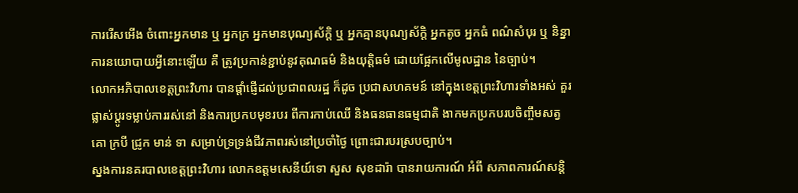ការរើសអើង ចំពោះអ្នកមាន ឬ អ្នកក្រ អ្នកមានបុណ្យស័ក្តិ ឬ អ្នកគ្មានបុណ្យស័ក្តិ អ្នកតូច អ្នកធំ ពណ៌សំបុរ ឬ និន្នាការនយោបាយអ្វីនោះឡើយ គឺ ត្រូវប្រកាន់ខ្ជាប់នូវគុណធម៌ និងយុត្តិធម៌ ដោយផ្អែកលើមូលដ្ឋាន នៃច្បាប់។
លោកអភិបាលខេត្តព្រះវិហារ បានផ្តាំផ្ញើដល់ប្រជាពលរដ្ឋ ក៏ដូច ប្រជាសហគមន៍ នៅក្នុងខេត្តព្រះវិហារទាំងអស់ គួរផ្លាស់ប្តូរទម្លាប់ការរស់នៅ និងការប្រកបមុខរបរ ពីការកាប់ឈើ និងធនធានធម្មជាតិ ងាកមកប្រកបរបចិញ្ចឹមសត្វគោ ក្របី ជ្រូក មាន់ ទា សម្រាប់ទ្រទ្រង់ជីវភាពរស់នៅប្រចាំថ្ងៃ ព្រោះជារបរស្របច្បាប់។
ស្នងការនគរបាលខេត្តព្រះវិហារ លោកឧត្តមសេនីយ៍ទោ សួស សុខដារ៉ា បានរាយការណ៍ អំពី សភាពការណ៍សន្តិ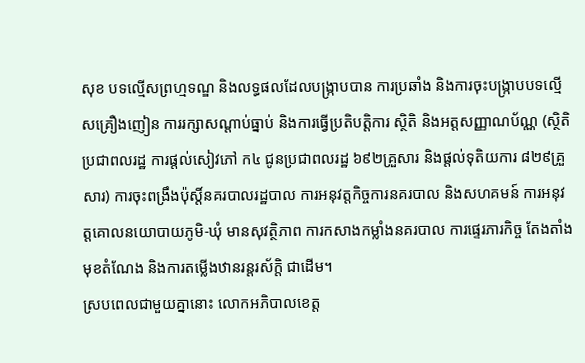សុខ បទល្មើសព្រហ្មទណ្ឌ និងលទ្ធផលដែលបង្ក្រាបបាន ការប្រឆាំង និងការចុះបង្ក្រាបបទល្មើសគ្រឿងញៀន ការរក្សាសណ្តាប់ធ្នាប់ និងការធ្វើប្រតិបត្តិការ ស្ថិតិ និងអត្តសញ្ញាណប័ណ្ណ (ស្ថិតិប្រជាពលរដ្ឋ ការផ្តល់សៀវភៅ ក៤ ជូនប្រជាពលរដ្ឋ ៦៩២គ្រួសារ និងផ្តល់ទុតិយការ ៨២៩គ្រួសារ) ការចុះពង្រឹងប៉ុស្តិ៍នគរបាលរដ្ឋបាល ការអនុវត្តកិច្ចការនគរបាល និងសហគមន៍ ការអនុវត្តគោលនយោបាយភូមិ-ឃុំ មានសុវត្ថិភាព ការកសាងកម្លាំងនគរបាល ការផ្ទេរភារកិច្ច តែងតាំងមុខតំណែង និងការតម្លើងឋានរន្តរស័ក្តិ ជាដើម។
ស្របពេលជាមួយគ្នានោះ លោកអភិបាលខេត្ត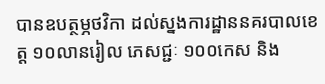បានឧបត្ថម្ភថវិកា ដល់ស្នងការដ្ឋាននគរបាលខេត្ត ១០លានរៀល ភេសជ្ជៈ ១០០កេស និង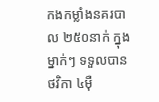កងកម្លាំងនគរបាល ២៥០នាក់ ក្នុងម្នាក់ៗ ទទួលបានថវិកា ៤ម៉ឺ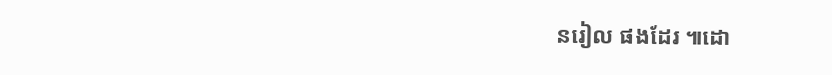នរៀល ផងដែរ ៕ដោ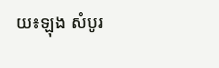យ៖ឡុង សំបូរ